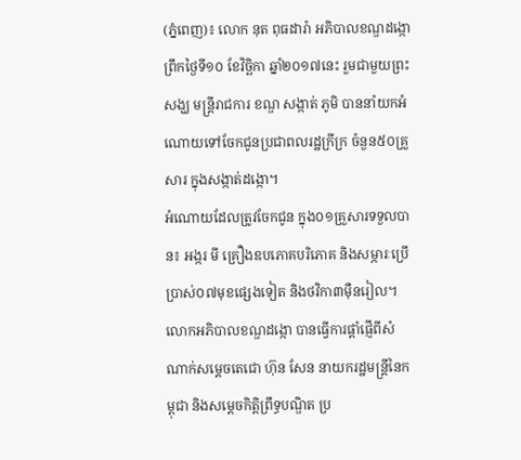(ភ្នំពេញ)៖ លោក នុត ពុធដារ៉ា អភិបាលខណ្ឌដង្កោ ព្រឹកថ្ងៃទី១០ ខែវិច្ឆិកា ឆ្នាំ២០១៧នេះ រួមជាមួយព្រះសង្ឃ មន្ត្រីរាជការ ខណ្ឌ សង្កាត់ ភូមិ បាននាំយកអំណោយទៅចែកជូនប្រជាពលរដ្ឋក្រីក្រ ចំនួន៥០គ្រួសារ ក្នុងសង្កាត់ដង្កោ។
អំណោយដែលត្រូវចែកជូន ក្នុង០១គ្រួសារទទួលបាន៖ អង្ករ មី គ្រឿងឧបភោគបរិភោគ និងសម្ភារៈប្រើប្រាស់០៧មុខផ្សេងទៀត និងថវិកា៣ម៉ឺនរៀល។
លោកអភិបាលខណ្ឌដង្កោ បានធ្វើការផ្តាំផ្ញើពីសំណាក់សម្តេចតេជោ ហ៊ុន សែន នាយករដ្ឋមន្ត្រីនៃកម្ពុជា និងសម្តេចកិត្តិព្រឹទ្ធបណ្ឌិត ប្រ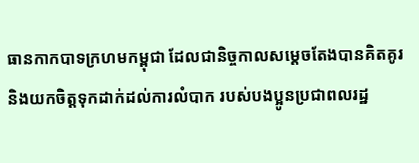ធានកាកបាទក្រហមកម្ពុជា ដែលជានិច្ចកាលសម្តេចតែងបានគិតគូរ និងយកចិត្តទុកដាក់ដល់ការលំបាក របស់បងប្អូនប្រជាពលរដ្ឋ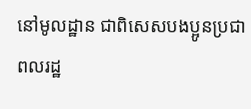នៅមូលដ្ឋាន ជាពិសេសបងប្អូនប្រជាពលរដ្ឋ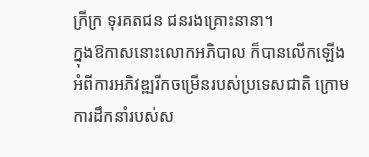ក្រីក្រ ទុរគតជន ជនរងគ្រោះនានា។
ក្នុងឱកាសនោះលោកអភិបាល ក៏បានលើកឡើងអំពីការអភិវឌ្ឍរីកចម្រើនរបស់ប្រទេសជាតិ ក្រោមការដឹកនាំរបស់ស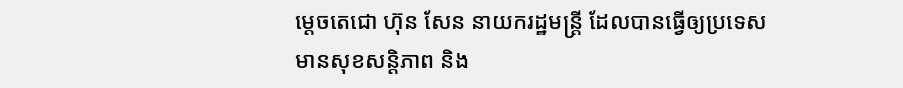ម្តេចតេជោ ហ៊ុន សែន នាយករដ្ឋមន្ត្រី ដែលបានធ្វើឲ្យប្រទេសមានសុខសន្តិភាព និង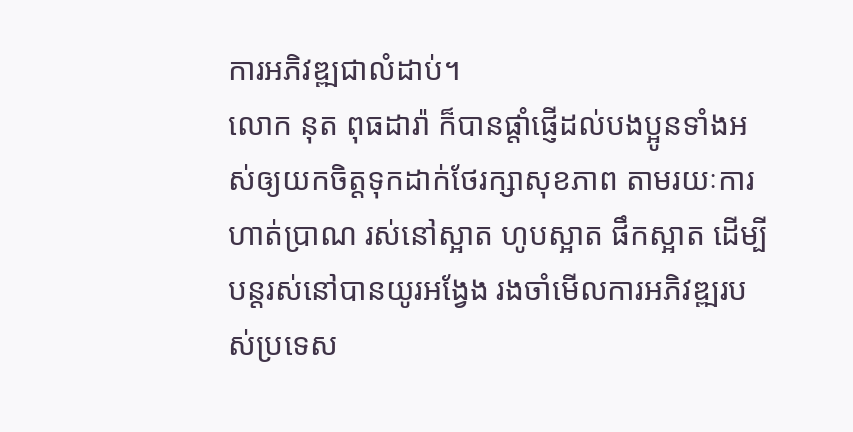ការអភិវឌ្ឍជាលំដាប់។
លោក នុត ពុធដារ៉ា ក៏បានផ្តាំផ្ញើដល់បងប្អូនទាំងអស់ឲ្យយកចិត្តទុកដាក់ថែរក្សាសុខភាព តាមរយៈការហាត់ប្រាណ រស់នៅស្អាត ហូបស្អាត ផឹកស្អាត ដើម្បីបន្តរស់នៅបានយូរអង្វែង រងចាំមើលការអភិវឌ្ឍរបស់ប្រទេស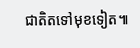ជាតិតទៅមុខទៀត៕